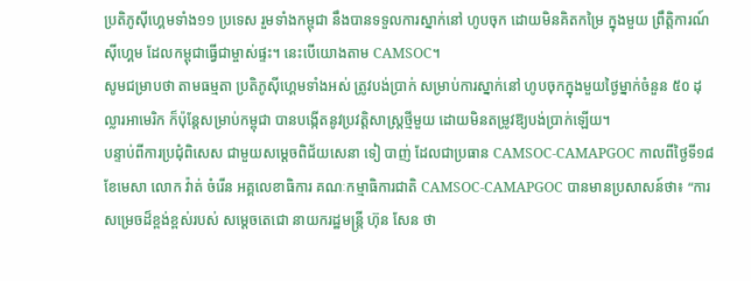ប្រតិភូស៊ីហ្គេមទាំង១១ ប្រទេស រួមទាំងកម្ពុជា នឹងបានទទួលការស្នាក់នៅ ហូបចុក ដោយមិនគិតកម្រៃ ក្នុងមួយ ព្រឹត្តិការណ៍ស៊ីហ្គេម ដែលកម្ពុជាធ្វើជាម្ចាស់ផ្ទះ។ នេះបើយោងតាម CAMSOC។
សូមជម្រាបថា តាមធម្មតា ប្រតិភូស៊ីហ្គេមទាំងអស់ ត្រូវបង់ប្រាក់ សម្រាប់ការស្នាក់នៅ ហូបចុកក្នុងមួយថ្ងៃម្នាក់ចំនួន ៥០ ដុល្លារអាមេរិក ក៏ប៉ុន្ដែសម្រាប់កម្ពុជា បានបង្កើតនូវប្រវត្តិសាស្ត្រថ្មីមួយ ដោយមិនតម្រូវឱ្យបង់ប្រាក់ឡើយ។
បន្ទាប់ពីការប្រជុំពិសេស ជាមួយសម្ដេចពិជ័យសេនា ទៀ បាញ់ ដែលជាប្រធាន CAMSOC-CAMAPGOC កាលពីថ្ងៃទី១៨ ខែមេសា លោក វ៉ាត់ ចំរើន អគ្គលេខាធិការ គណៈកម្មាធិការជាតិ CAMSOC-CAMAPGOC បានមានប្រសាសន៍ថា៖ “ការសម្រេចដ៏ខ្ពង់ខ្ពស់របស់ សម្តេចតេជោ នាយករដ្ឋមន្ត្រី ហ៊ុន សែន ថា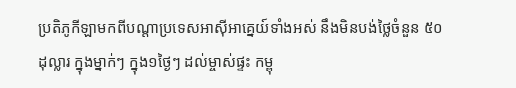ប្រតិភូកីឡាមកពីបណ្តាប្រទេសអាស៊ីអាគ្នេយ៍ទាំងអស់ នឹងមិនបង់ថ្លៃចំនួន ៥០ ដុល្លារ ក្នុងម្នាក់ៗ ក្នុង១ថ្ងៃៗ ដល់ម្ចាស់ផ្ទះ កម្ពុ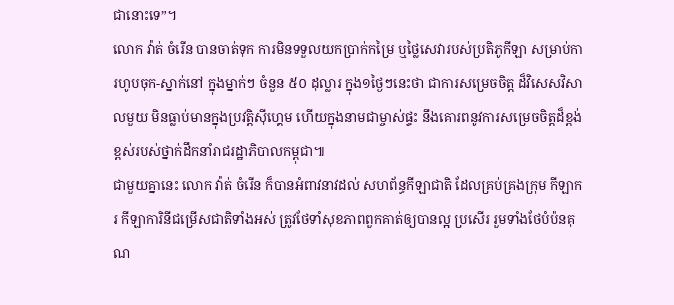ជានោះទេ”។
លោក វ៉ាត់ ចំរើន បានចាត់ទុក ការមិនទទួលយកប្រាក់កម្រៃ ឬថ្លៃសេវារបស់ប្រតិភូកីឡា សម្រាប់ការហូបចុក-ស្នាក់នៅ ក្នុងម្នាក់ៗ ចំនួន ៥០ ដុល្លារ ក្នុង១ថ្ងៃៗនេះថា ជាការសម្រេចចិត្ត ដ៏វិសេសវិសាលមួយ មិនធ្លាប់មានក្នុងប្រវត្តិស៊ីហ្គេម ហើយក្នុងនាមជាម្ចាស់ផ្ទះ នឹងគោរពនូវការសម្រេចចិត្តដ៏ខ្ពង់ខ្ពស់របស់ថ្នាក់ដឹកនាំរាជរដ្ឋាភិបាលកម្ពុជា៕
ជាមួយគ្នានេះ លោក វ៉ាត់ ចំរើន ក៏បានអំពាវនាវដល់ សហព័ន្ធកីឡាជាតិ ដែលគ្រប់គ្រងក្រុម កីឡាករ កីឡាការិនីជម្រើសជាតិទាំងអស់ ត្រូវថែទាំសុខភាពពួកគាត់ឲ្យបានល្អ ប្រសើរ រួមទាំងថែបំប៉នគុណ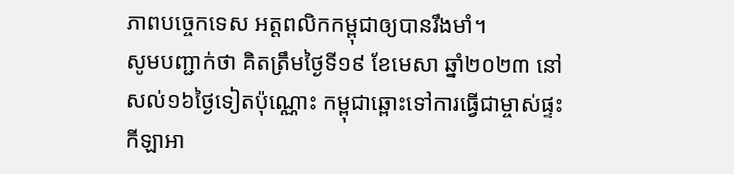ភាពបច្ចេកទេស អត្តពលិកកម្ពុជាឲ្យបានរឹងមាំ។
សូមបញ្ជាក់ថា គិតត្រឹមថ្ងៃទី១៩ ខែមេសា ឆ្នាំ២០២៣ នៅសល់១៦ថ្ងៃទៀតប៉ុណ្ណោះ កម្ពុជាឆ្ពោះទៅការធ្វើជាម្ចាស់ផ្ទះកីឡាអា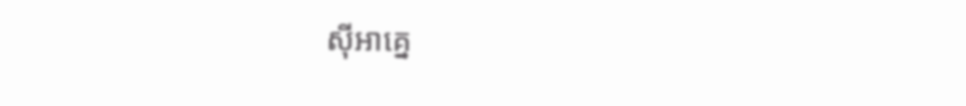ស៊ីអាគ្នេ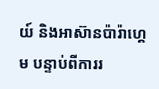យ៍ និងអាស៊ានប៉ារ៉ាហ្គេម បន្ទាប់ពីការរ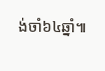ង់ចាំ៦៤ឆ្នាំ៕